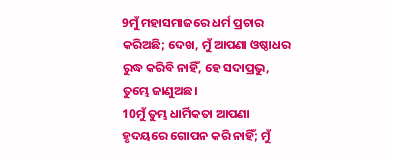9ମୁଁ ମହାସମାଜରେ ଧର୍ମ ପ୍ରଚାର କରିଅଛି; ଦେଖ, ମୁଁ ଆପଣା ଓଷ୍ଠାଧର ରୁଦ୍ଧ କରିବି ନାହିଁ, ହେ ସଦାପ୍ରଭୁ, ତୁମ୍ଭେ ଜାଣୁଅଛ।
10ମୁଁ ତୁମ୍ଭ ଧାର୍ମିକତା ଆପଣା ହୃଦୟରେ ଗୋପନ କରି ନାହିଁ; ମୁଁ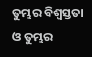ତୁମ୍ଭର ବିଶ୍ୱସ୍ତତା ଓ ତୁମ୍ଭର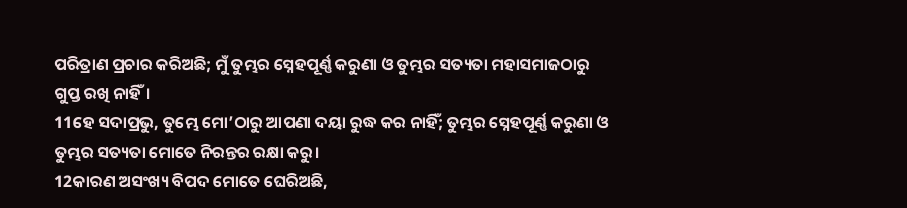ପରିତ୍ରାଣ ପ୍ରଚାର କରିଅଛି; ମୁଁ ତୁମ୍ଭର ସ୍ନେହପୂର୍ଣ୍ଣ କରୁଣା ଓ ତୁମ୍ଭର ସତ୍ୟତା ମହାସମାଜଠାରୁ ଗୁପ୍ତ ରଖି ନାହିଁ।
11ହେ ସଦାପ୍ରଭୁ, ତୁମ୍ଭେ ମୋ’ଠାରୁ ଆପଣା ଦୟା ରୁଦ୍ଧ କର ନାହିଁ; ତୁମ୍ଭର ସ୍ନେହପୂର୍ଣ୍ଣ କରୁଣା ଓ ତୁମ୍ଭର ସତ୍ୟତା ମୋତେ ନିରନ୍ତର ରକ୍ଷା କରୁ।
12କାରଣ ଅସଂଖ୍ୟ ବିପଦ ମୋତେ ଘେରିଅଛି,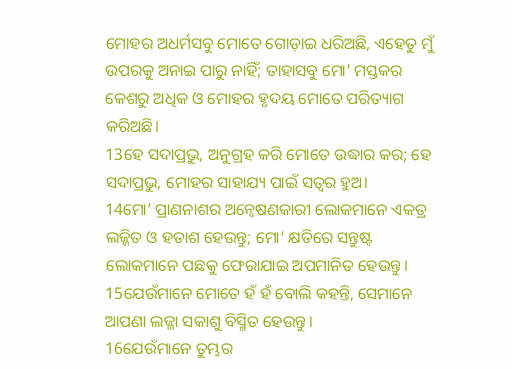ମୋହର ଅଧର୍ମସବୁ ମୋତେ ଗୋଡ଼ାଇ ଧରିଅଛି, ଏହେତୁ ମୁଁ ଉପରକୁ ଅନାଇ ପାରୁ ନାହିଁ; ତାହାସବୁ ମୋ’ ମସ୍ତକର କେଶରୁ ଅଧିକ ଓ ମୋହର ହୃଦୟ ମୋତେ ପରିତ୍ୟାଗ କରିଅଛି।
13ହେ ସଦାପ୍ରଭୁ, ଅନୁଗ୍ରହ କରି ମୋତେ ଉଦ୍ଧାର କର; ହେ ସଦାପ୍ରଭୁ, ମୋହର ସାହାଯ୍ୟ ପାଇଁ ସତ୍ୱର ହୁଅ।
14ମୋ’ ପ୍ରାଣନାଶର ଅନ୍ୱେଷଣକାରୀ ଲୋକମାନେ ଏକତ୍ର ଲଜ୍ଜିତ ଓ ହତାଶ ହେଉନ୍ତୁ; ମୋ’ କ୍ଷତିରେ ସନ୍ତୁଷ୍ଟ ଲୋକମାନେ ପଛକୁ ଫେରାଯାଇ ଅପମାନିତ ହେଉନ୍ତୁ।
15ଯେଉଁମାନେ ମୋତେ ହଁ ହଁ ବୋଲି କହନ୍ତି, ସେମାନେ ଆପଣା ଲଜ୍ଜା ସକାଶୁ ବିସ୍ମିତ ହେଉନ୍ତୁ।
16ଯେଉଁମାନେ ତୁମ୍ଭର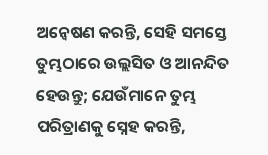ଅନ୍ୱେଷଣ କରନ୍ତି, ସେହି ସମସ୍ତେ ତୁମ୍ଭଠାରେ ଉଲ୍ଲସିତ ଓ ଆନନ୍ଦିତ ହେଉନ୍ତୁ; ଯେଉଁମାନେ ତୁମ୍ଭ ପରିତ୍ରାଣକୁ ସ୍ନେହ କରନ୍ତି,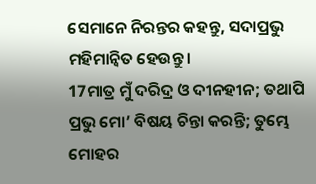ସେମାନେ ନିରନ୍ତର କହନ୍ତୁ, ସଦାପ୍ରଭୁ ମହିମାନ୍ୱିତ ହେଉନ୍ତୁ।
17ମାତ୍ର ମୁଁ ଦରିଦ୍ର ଓ ଦୀନହୀନ; ତଥାପି ପ୍ରଭୁ ମୋ’ ବିଷୟ ଚିନ୍ତା କରନ୍ତି; ତୁମ୍ଭେ ମୋହର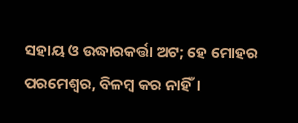ସହାୟ ଓ ଉଦ୍ଧାରକର୍ତ୍ତା ଅଟ; ହେ ମୋହର ପରମେଶ୍ୱର, ବିଳମ୍ବ କର ନାହିଁ।